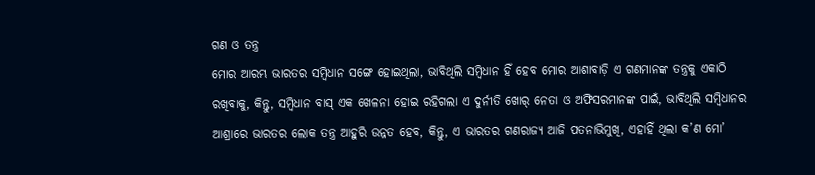ଗଣ ଓ ତନ୍ତ୍ର
ମୋର ଆରମ୍ଭ ଭାରତର ସମ୍ବିଧାନ ସଙ୍ଗେ ହୋଇଥିଲା, ଭାବିଥିଲି ସମ୍ବିଧାନ ହିଁ ହେବ ମୋର ଆଶାବାଡ଼ି ଏ ଗଣମାନଙ୍କ ତନ୍ତ୍ରକୁ ଏକାଠି ରଖିବାକୁ, କିନ୍ତୁ, ସମ୍ବିଧାନ ବାସ୍ ଏକ ଖେଳନା ହୋଇ ରହିଗଲା ଏ ଦୁର୍ନୀତି ଖୋର୍ ନେତା ଓ ଅଫିସରମାନଙ୍କ ପାଇଁ, ଭାବିଥିଲି ସମ୍ବିଧାନର ଆଶ୍ରାରେ ଭାରତର ଲୋକ ତନ୍ତ୍ର ଆହୁରି ଉନ୍ନତ ହେବ, କିନ୍ତୁ, ଏ ଭାରତର ଗଣରାଜ୍ୟ ଆଜି ପତନାଭିମୁଖି, ଏହାହିଁ ଥିଲା କ’ଣ ମୋ’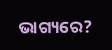ଭାଗ୍ୟରେ?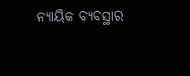ନ୍ୟାୟିକ ବ୍ୟବସ୍ଥାର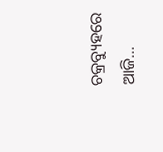ଚକ୍ରବ୍ୟୁହରେ ଆଜି…